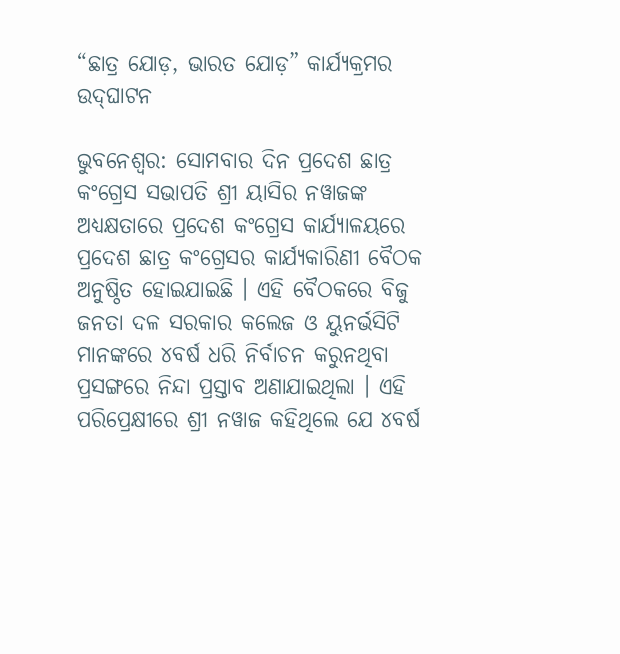“ଛାତ୍ର ଯୋଡ଼, ଭାରତ ଯୋଡ଼” କାର୍ଯ୍ୟକ୍ରମର ଉଦ୍‌ଘାଟନ

ଭୁବନେଶ୍ୱର: ସୋମବାର ଦିନ ପ୍ରଦେଶ ଛାତ୍ର କଂଗ୍ରେସ ସଭାପତି ଶ୍ରୀ ୟାସିର ନୱାଜଙ୍କ ଅଧ୍ୟକ୍ଷତାରେ ପ୍ରଦେଶ କଂଗ୍ରେସ କାର୍ଯ୍ୟାଳୟରେ ପ୍ରଦେଶ ଛାତ୍ର କଂଗ୍ରେସର କାର୍ଯ୍ୟକାରିଣୀ ବୈଠକ ଅନୁଷ୍ଠିତ ହୋଇଯାଇଛି । ଏହି ବୈଠକରେ ବିଜୁ ଜନତା ଦଳ ସରକାର କଲେଜ ଓ ୟୁନର୍ଭସିଟି ମାନଙ୍କରେ ୪ବର୍ଷ ଧରି ନିର୍ବାଚନ କରୁନଥିବା ପ୍ରସଙ୍ଗରେ ନିନ୍ଦା ପ୍ରସ୍ତାବ ଅଣାଯାଇଥିଲା । ଏହି ପରିପ୍ରେକ୍ଷୀରେ ଶ୍ରୀ ନୱାଜ କହିଥିଲେ ଯେ ୪ବର୍ଷ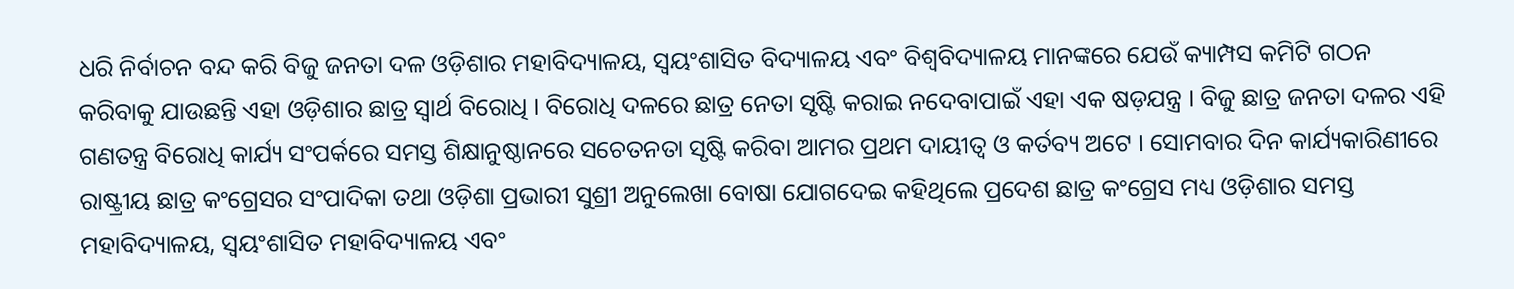ଧରି ନିର୍ବାଚନ ବନ୍ଦ କରି ବିଜୁ ଜନତା ଦଳ ଓଡ଼ିଶାର ମହାବିଦ୍ୟାଳୟ, ସ୍ୱୟଂଶାସିତ ବିଦ୍ୟାଳୟ ଏବଂ ବିଶ୍ୱବିଦ୍ୟାଳୟ ମାନଙ୍କରେ ଯେଉଁ କ୍ୟାମ୍ପସ କମିଟି ଗଠନ କରିବାକୁ ଯାଉଛନ୍ତି ଏହା ଓଡ଼ିଶାର ଛାତ୍ର ସ୍ୱାର୍ଥ ବିରୋଧି । ବିରୋଧି ଦଳରେ ଛାତ୍ର ନେତା ସୃଷ୍ଟି କରାଇ ନଦେବାପାଇଁ ଏହା ଏକ ଷଡ଼ଯନ୍ତ୍ର । ବିଜୁ ଛାତ୍ର ଜନତା ଦଳର ଏହି ଗଣତନ୍ତ୍ର ବିରୋଧି କାର୍ଯ୍ୟ ସଂପର୍କରେ ସମସ୍ତ ଶିକ୍ଷାନୁଷ୍ଠାନରେ ସଚେତନତା ସୃଷ୍ଟି କରିବା ଆମର ପ୍ରଥମ ଦାୟୀତ୍ୱ ଓ କର୍ତବ୍ୟ ଅଟେ । ସୋମବାର ଦିନ କାର୍ଯ୍ୟକାରିଣୀରେ ରାଷ୍ଟ୍ରୀୟ ଛାତ୍ର କଂଗ୍ରେସର ସଂପାଦିକା ତଥା ଓଡ଼ିଶା ପ୍ରଭାରୀ ସୁଶ୍ରୀ ଅନୁଲେଖା ବୋଷା ଯୋଗଦେଇ କହିଥିଲେ ପ୍ରଦେଶ ଛାତ୍ର କଂଗ୍ରେସ ମଧ୍ୟ ଓଡ଼ିଶାର ସମସ୍ତ ମହାବିଦ୍ୟାଳୟ, ସ୍ୱୟଂଶାସିତ ମହାବିଦ୍ୟାଳୟ ଏବଂ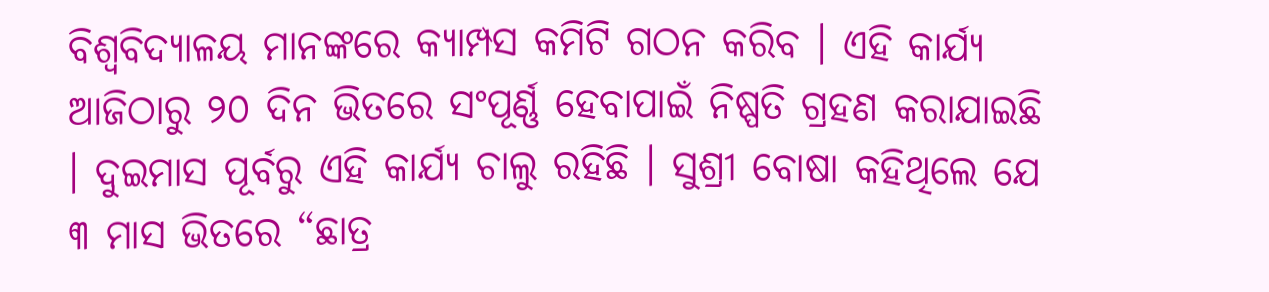ବିଶ୍ୱବିଦ୍ୟାଳୟ ମାନଙ୍କରେ କ୍ୟାମ୍ପସ କମିଟି ଗଠନ କରିବ । ଏହି କାର୍ଯ୍ୟ ଆଜିଠାରୁ ୨୦ ଦିନ ଭିତରେ ସଂପୂର୍ଣ୍ଣ ହେବାପାଇଁ ନିଷ୍ପତି ଗ୍ରହଣ କରାଯାଇଛି । ଦୁଇମାସ ପୂର୍ବରୁ ଏହି କାର୍ଯ୍ୟ ଚାଲୁ ରହିଛି । ସୁଶ୍ରୀ ବୋଷା କହିଥିଲେ ଯେ ୩ ମାସ ଭିତରେ “ଛାତ୍ର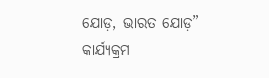ଯୋଡ଼, ଭାରତ ଯୋଡ଼” କାର୍ଯ୍ୟକ୍ରମ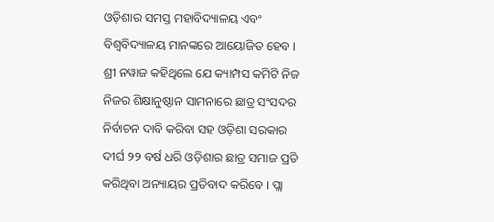ଓଡ଼ିଶାର ସମସ୍ତ ମହାବିଦ୍ୟାଳୟ ଏବଂ ବିଶ୍ୱବିଦ୍ୟାଳୟ ମାନଙ୍କରେ ଆୟୋଜିତ ହେବ । ଶ୍ରୀ ନୱାଜ କହିଥିଲେ ଯେ କ୍ୟାମ୍ପସ କମିଟି ନିଜ ନିଜର ଶିକ୍ଷାନୁଷ୍ଠାନ ସାମନାରେ ଛାତ୍ର ସଂସଦର ନିର୍ବାଚନ ଦାବି କରିବା ସହ ଓଡ଼ିଶା ସରକାର ଦୀର୍ଘ ୨୨ ବର୍ଷ ଧରି ଓଡ଼ିଶାର ଛାତ୍ର ସମାଜ ପ୍ରତି କରିଥିବା ଅନ୍ୟାୟର ପ୍ରତିବାଦ କରିବେ । ପ୍ଲା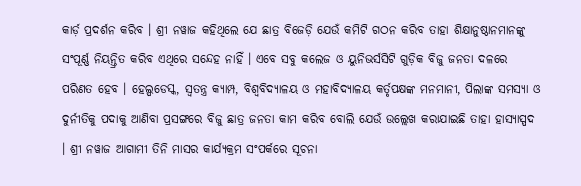କାର୍ଡ଼ ପ୍ରଦର୍ଶନ କରିବ । ଶ୍ରୀ ନୱାଜ କହିଥିଲେ ଯେ ଛାତ୍ର ବିଜେଡ଼ି ଯେଉଁ କମିଟି ଗଠନ କରିବ ତାହା ଶିକ୍ଷାନୁଷ୍ଠାନମାନଙ୍କୁ ସଂପୂର୍ଣ୍ଣ ନିୟନ୍ତ୍ରିତ କରିବ ଏଥିରେ ସନ୍ଦେହ ନାହିଁ । ଏବେ ସବୁ କଲେଜ ଓ ୟୁନିଭର୍ସସିଟି ଗୁଡ଼ିକ ବିଜୁ ଜନତା ଦଳରେ ପରିଣତ ହେବ । ହେଲ୍ପଡେସ୍କ, ସ୍ୱତନ୍ତ୍ର କ୍ୟାମ୍ପ, ବିଶ୍ୱବିଦ୍ୟାଳୟ ଓ ମହାବିଦ୍ୟାଳୟ କର୍ତୃପକ୍ଷଙ୍କ ମନମାନୀ, ପିଲାଙ୍କ ସମସ୍ୟା ଓ ଦୁର୍ନୀତିକୁ ପଦାକୁ ଆଣିବା ପ୍ରସଙ୍ଗରେ ବିଜୁ ଛାତ୍ର ଜନତା କାମ କରିବ ବୋଲି ଯେଉଁ ଉଲ୍ଲେଖ କରାଯାଇଛି ତାହା ହାସ୍ୟାସ୍ପଦ । ଶ୍ରୀ ନୱାଜ ଆଗାମୀ ତିନି ମାସର କାର୍ଯ୍ୟକ୍ରମ ସଂପର୍କରେ ସୂଚନା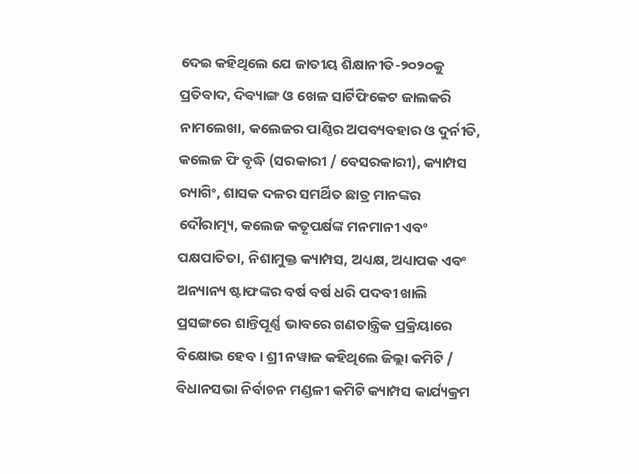ଦେଇ କହିଥିଲେ ଯେ ଜାତୀୟ ଶିକ୍ଷାନୀତି-୨୦୨୦କୁ ପ୍ରତିବାଦ, ଦିବ୍ୟାଙ୍ଗ ଓ ଖେଳ ସାର୍ଟିଫିକେଟ ଜାଲକରି ନାମଲେଖା, କଲେଜର ପାଣ୍ଠିର ଅପବ୍ୟବହାର ଓ ଦୁର୍ନୀତି, କଲେଜ ଫି ବୃଦ୍ଧି (ସରକାରୀ / ବେସରକାରୀ), କ୍ୟାମ୍ପସ ର‌୍ୟାଗିଂ, ଶାସକ ଦଳର ସମର୍ଥିତ ଛାତ୍ର ମାନଙ୍କର ଦୌରାତ୍ମ୍ୟ, କଲେଜ କତୃପର୍କ୍ଷଙ୍କ ମନମାନୀ ଏବଂ ପକ୍ଷପାତିତା, ନିଶାମୁକ୍ତ କ୍ୟାମ୍ପସ, ଅଧ୍ୟକ୍ଷ, ଅଧ୍ୟାପକ ଏବଂ ଅନ୍ୟାନ୍ୟ ଷ୍ଟାଫଙ୍କର ବର୍ଷ ବର୍ଷ ଧରି ପଦବୀ ଖାଲି ପ୍ରସଙ୍ଗରେ ଶାନ୍ତିପୂର୍ଣ୍ଣ ଭାବରେ ଗଣତାନ୍ତ୍ରିକ ପ୍ରକ୍ରିୟାରେ ବିକ୍ଷୋଭ ହେବ । ଶ୍ରୀ ନୱାଜ କହିଥିଲେ ଜିଲ୍ଲା କମିଟି / ବିଧାନସଭା ନିର୍ବାଚନ ମଣ୍ଡଳୀ କମିଟି କ୍ୟାମ୍ପସ କାର୍ଯ୍ୟକ୍ରମ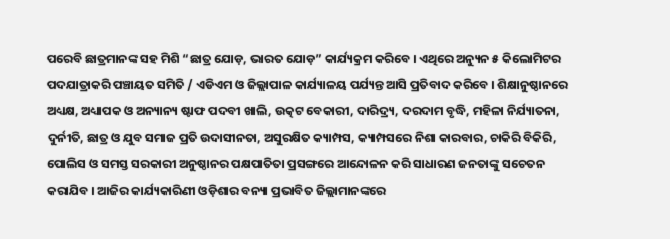ପରେବି ଛାତ୍ରମାନଙ୍କ ସହ ମିଶି “ଛାତ୍ର ଯୋଡ଼, ଭାରତ ଯୋଡ଼” କାର୍ଯ୍ୟକ୍ରମ କରିବେ । ଏଥିରେ ଅନ୍ୟୁନ ୫ କିଲୋମିଟର ପଦଯାତ୍ରାକରି ପଞ୍ଚାୟତ ସମିତି / ଏଡିଏମ ଓ ଜିଲ୍ଲାପାଳ କାର୍ଯ୍ୟାଳୟ ପର୍ଯ୍ୟନ୍ତ ଆସି ପ୍ରତିବାଦ କରିବେ । ଶିକ୍ଷାନୁଷ୍ଠାନରେ ଅଧ୍ୟକ୍ଷ, ଅଧ୍ୟାପକ ଓ ଅନ୍ୟାନ୍ୟ ଷ୍ଟାଫ ପଦବୀ ଖାଲି, ଉତ୍କଟ ବେକାରୀ, ଦାରିଦ୍ର‌୍ୟ, ଦରଦାମ ବୃଦ୍ଧି, ମହିଳା ନିର୍ଯ୍ୟାତନା, ଦୁର୍ନୀତି, ଛାତ୍ର ଓ ଯୁବ ସମାଜ ପ୍ରତି ଉଦାସୀନତା, ଅସୁରକ୍ଷିତ କ୍ୟାମ୍ପସ, କ୍ୟାମ୍ପସରେ ନିଶା କାରବାର, ଚାକିରି ବିକିରି, ପୋଲିସ ଓ ସମସ୍ତ ସରକାରୀ ଅନୁଷ୍ଠାନର ପକ୍ଷପାତିତା ପ୍ରସଙ୍ଗରେ ଆନ୍ଦୋଳନ କରି ସାଧାରଣ ଜନତାଙ୍କୁ ସଚେତନ କରାଯିବ । ଆଜିର କାର୍ଯ୍ୟକାରିଣୀ ଓଡ଼ିଶାର ବନ୍ୟା ପ୍ରଭାବିତ ଜିଲ୍ଲାମାନଙ୍କରେ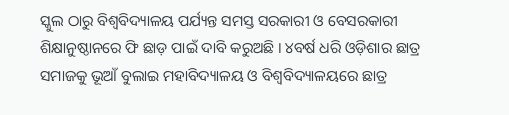ସ୍କୁଲ ଠାରୁ ବିଶ୍ୱବିଦ୍ୟାଳୟ ପର୍ଯ୍ୟନ୍ତ ସମସ୍ତ ସରକାରୀ ଓ ବେସରକାରୀ ଶିକ୍ଷାନୁଷ୍ଠାନରେ ଫି ଛାଡ଼ ପାଇଁ ଦାବି କରୁଅଛି । ୪ବର୍ଷ ଧରି ଓଡ଼ିଶାର ଛାତ୍ର ସମାଜକୁ ଭୂଆଁ ବୁଲାଇ ମହାବିଦ୍ୟାଳୟ ଓ ବିଶ୍ୱବିଦ୍ୟାଳୟରେ ଛାତ୍ର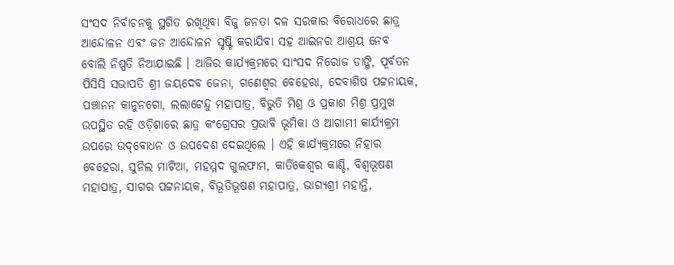ସଂସଦ ନିର୍ବାଚନକୁ ସ୍ଥଗିତ ରଖିଥିବା ବିଜୁ ଜନତା ଦଳ ସରକାର ବିରୋଧରେ ଛାତ୍ର ଆନ୍ଦୋଳନ ଏବଂ ଜନ ଆନ୍ଦୋଳନ ସୃଷ୍ଟି କରାଯିବା ସହ ଆଇନର ଆଶ୍ରୟ ନେବ ବୋଲି ନିଷ୍ପତି ନିଆଯାଇଛି । ଆଜିର କାର୍ଯ୍ୟକ୍ରମରେ ସାଂସଦ ନିରୋଜ ଡାଙ୍ଗି, ପୂର୍ବତନ ପିସିସି ସଭାପତି ଶ୍ରୀ ଜୟଦେବ ଜେନା, ଗଣେଶ୍ୱର ବେହେରା, ଦେବାଶିଷ ପଟ୍ଟନାୟକ, ପଞ୍ଚାନନ କାନୁନଗୋ, ଲଲାଟେନ୍ଦୁ ମହାପାତ୍ର, ବିଭୁତି ମିଶ୍ର ଓ ପ୍ରକାଶ ମିଶ୍ର ପ୍ରମୁଖ ଉପସ୍ଥିତ ରହି ଓଡ଼ିଶାରେ ଛାତ୍ର କଂଗ୍ରେସର ପ୍ରଭାବି ଭୂମିକା ଓ ଆଗାମୀ କାର୍ଯ୍ୟକ୍ରମ ଉପରେ ଉଦ୍‌ବୋଧନ ଓ ଉପଦେଶ ଦେଇଥିଲେ । ଏହି କାର୍ଯ୍ୟକ୍ରମରେ ନିହାର ବେହେରା, ସୁନିଲ ମାଟିଆ, ମହମ୍ମଦ ଗୁଲଫାମ, କାର୍ତିକେଶ୍ୱର କାଣ୍ଡି, ବିଶ୍ୱଭୂଷଣ ମହାପାତ୍ର, ସାଗର ପଟ୍ଟନାୟକ, ବିଭୂତିଭୂଷଣ ମହାପାତ୍ର, ଭାଗ୍ୟଶ୍ରୀ ମହାନ୍ତି,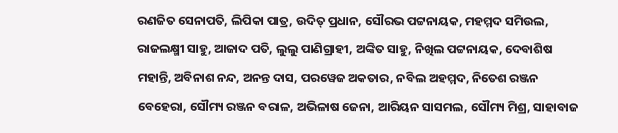ରଣଜିତ ସେନାପତି, ଲିପିକା ପାତ୍ର, ଉଦିତ୍ ପ୍ରଧାନ, ସୌରଭ ପଟ୍ଟନାୟକ, ମହମ୍ମଦ ସମିଉଲ, ରାଜଲକ୍ଷ୍ମୀ ସାହୁ, ଆଜାଦ ପତି, ଲୁଲୁ ପାଣିଗ୍ରାହୀ, ଅଙ୍କିତ ସାହୁ, ନିଖିଲ ପଟ୍ଟନାୟକ, ଦେବାଶିଷ ମହାନ୍ତି, ଅବିନାଶ ନନ୍ଦ, ଅନନ୍ତ ଦାସ, ପରୱେଜ ଅକତାର, ନବିଲ ଅହମ୍ମଦ, ନିତେଶ ରଞ୍ଜନ ବେହେରା, ସୌମ୍ୟ ରଞ୍ଜନ ବରାଳ, ଅଭିଳାଷ ଜେନା, ଆରିୟନ ସାସମଲ, ସୌମ୍ୟ ମିଶ୍ର, ସାହାବାଜ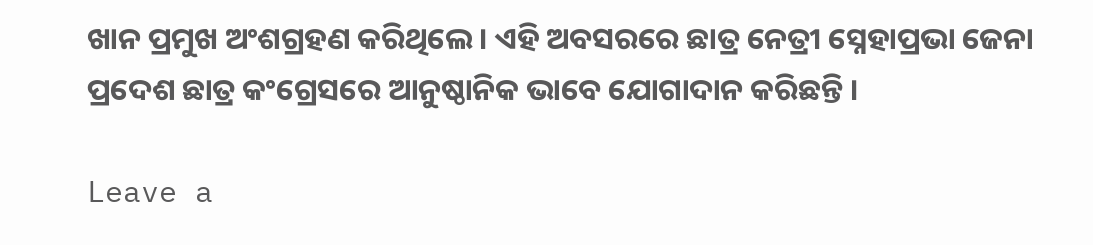ଖାନ ପ୍ରମୁଖ ଅଂଶଗ୍ରହଣ କରିଥିଲେ । ଏହି ଅବସରରେ ଛାତ୍ର ନେତ୍ରୀ ସ୍ନେହାପ୍ରଭା ଜେନା ପ୍ରଦେଶ ଛାତ୍ର କଂଗ୍ରେସରେ ଆନୁଷ୍ଠାନିକ ଭାବେ ଯୋଗାଦାନ କରିଛନ୍ତି ।

Leave a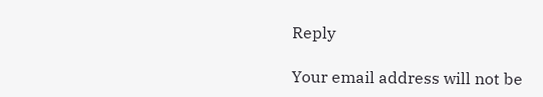Reply

Your email address will not be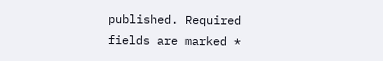published. Required fields are marked *